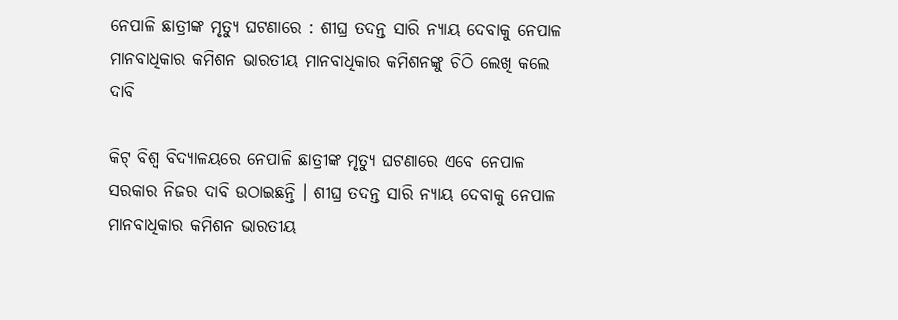ନେପାଳି ଛାତ୍ରୀଙ୍କ ମୃତ୍ୟୁ ଘଟଣାରେ : ଶୀଘ୍ର ତଦନ୍ତ ସାରି ନ୍ୟାୟ ଦେବାକୁ ନେପାଳ ମାନବାଧିକାର କମିଶନ ଭାରତୀୟ ମାନବାଧିକାର କମିଶନଙ୍କୁ ଚିଠି ଲେଖି କଲେ ଦାବି

କିଟ୍ ବିଶ୍ୱ ବିଦ୍ୟାଳୟରେ ନେପାଳି ଛାତ୍ରୀଙ୍କ ମୃତ୍ୟୁ ଘଟଣାରେ ଏବେ ନେପାଳ ସରକାର ନିଜର ଦାବି ଉଠାଇଛନ୍ତି । ଶୀଘ୍ର ତଦନ୍ତ ସାରି ନ୍ୟାୟ ଦେବାକୁ ନେପାଳ ମାନବାଧିକାର କମିଶନ ଭାରତୀୟ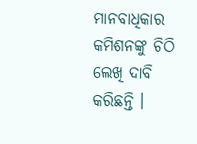ମାନବାଧିକାର କମିଶନଙ୍କୁ ଚିଠି ଲେଖି ଦାବି କରିଛନ୍ତି ।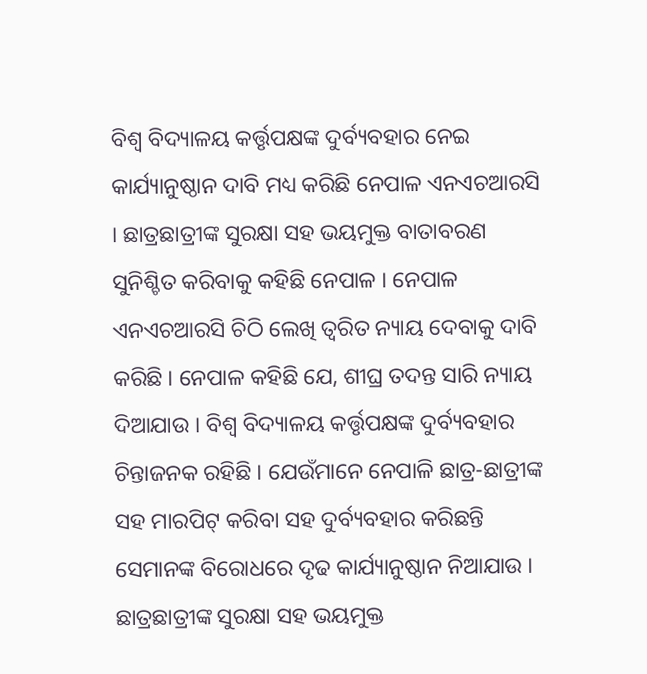ବିଶ୍ୱ ବିଦ୍ୟାଳୟ କର୍ତ୍ତୃପକ୍ଷଙ୍କ ଦୁର୍ବ୍ୟବହାର ନେଇ କାର୍ଯ୍ୟାନୁଷ୍ଠାନ ଦାବି ମଧ୍ୟ କରିଛି ନେପାଳ ଏନଏଚଆରସି । ଛାତ୍ରଛାତ୍ରୀଙ୍କ ସୁରକ୍ଷା ସହ ଭୟମୁକ୍ତ ବାତାବରଣ ସୁନିଶ୍ଚିତ କରିବାକୁ କହିଛି ନେପାଳ । ନେପାଳ ଏନଏଚଆରସି ଚିଠି ଲେଖି ତ୍ୱରିତ ନ୍ୟାୟ ଦେବାକୁ ଦାବି କରିଛି । ନେପାଳ କହିଛି ଯେ, ଶୀଘ୍ର ତଦନ୍ତ ସାରି ନ୍ୟାୟ ଦିଆଯାଉ । ବିଶ୍ୱ ବିଦ୍ୟାଳୟ କର୍ତ୍ତୃପକ୍ଷଙ୍କ ଦୁର୍ବ୍ୟବହାର ଚିନ୍ତାଜନକ ରହିଛି । ଯେଉଁମାନେ ନେପାଳି ଛାତ୍ର-ଛାତ୍ରୀଙ୍କ ସହ ମାରପିଟ୍ କରିବା ସହ ଦୁର୍ବ୍ୟବହାର କରିଛନ୍ତି ସେମାନଙ୍କ ବିରୋଧରେ ଦୃଢ କାର୍ଯ୍ୟାନୁଷ୍ଠାନ ନିଆଯାଉ । ଛାତ୍ରଛାତ୍ରୀଙ୍କ ସୁରକ୍ଷା ସହ ଭୟମୁକ୍ତ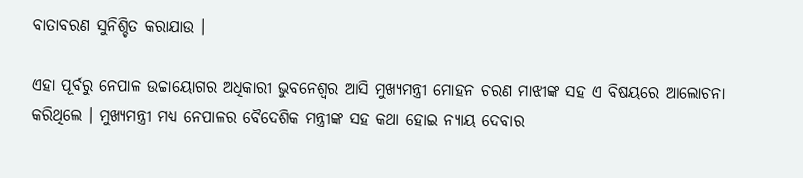ବାତାବରଣ ସୁନିଶ୍ଚିତ କରାଯାଉ ।

ଏହା ପୂର୍ବରୁ ନେପାଳ ଉଚ୍ଚାୟୋଗର ଅଧିକାରୀ ଭୁବନେଶ୍ୱର ଆସି ମୁଖ୍ୟମନ୍ତ୍ରୀ ମୋହନ ଚରଣ ମାଝୀଙ୍କ ସହ ଏ ବିଷୟରେ ଆଲୋଚନା କରିଥିଲେ । ମୁଖ୍ୟମନ୍ତ୍ରୀ ମଧ୍ୟ ନେପାଳର ବୈଦେଶିକ ମନ୍ତ୍ରୀଙ୍କ ସହ କଥା ହୋଇ ନ୍ୟାୟ ଦେବାର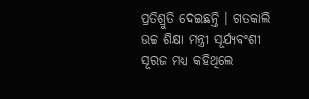ପ୍ରତିଶ୍ରୁତି ଦେଇଛନ୍ତି । ଗତକାଲି ଉଚ୍ଚ ଶିକ୍ଷା ମନ୍ତ୍ରୀ ସୂର୍ଯ୍ୟବଂଶୀ ସୂରଜ ମଧ୍ୟ କହିଥିଲେ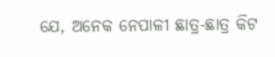ଯେ, ଅନେକ ନେପାଳୀ ଛାତ୍ର-ଛାତ୍ର କିଟ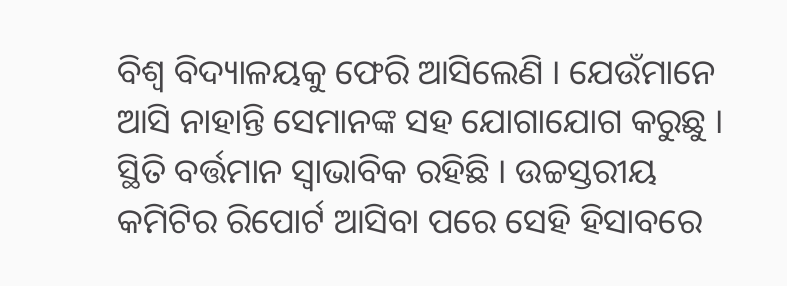ବିଶ୍ୱ ବିଦ୍ୟାଳୟକୁ ଫେରି ଆସିଲେଣି । ଯେଉଁମାନେ ଆସି ନାହାନ୍ତି ସେମାନଙ୍କ ସହ ଯୋଗାଯୋଗ କରୁଛୁ । ସ୍ଥିତି ବର୍ତ୍ତମାନ ସ୍ୱାଭାବିକ ରହିଛି । ଉଚ୍ଚସ୍ତରୀୟ କମିଟିର ରିପୋର୍ଟ ଆସିବା ପରେ ସେହି ହିସାବରେ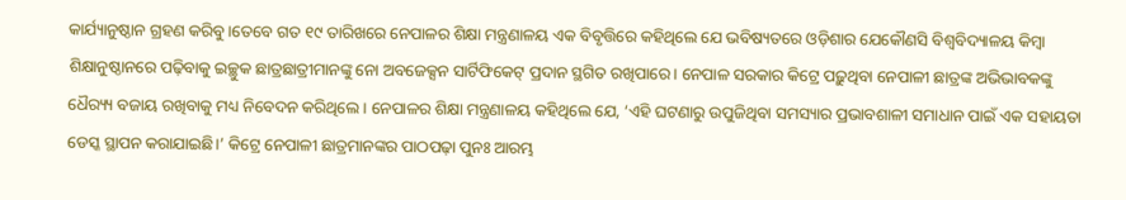କାର୍ଯ୍ୟାନୁଷ୍ଠାନ ଗ୍ରହଣ କରିବୁ ।ତେବେ ଗତ ୧୯ ତାରିଖରେ ନେପାଳର ଶିକ୍ଷା ମନ୍ତ୍ରଣାଳୟ ଏକ ବିବୃତ୍ତିରେ କହିଥିଲେ ଯେ ଭବିଷ୍ୟତରେ ଓଡ଼ିଶାର ଯେକୌଣସି ବିଶ୍ୱବିଦ୍ୟାଳୟ କିମ୍ବା ଶିକ୍ଷାନୁଷ୍ଠାନରେ ପଢ଼ିବାକୁ ଇଚ୍ଛୁକ ଛାତ୍ରଛାତ୍ରୀମାନଙ୍କୁ ନୋ ଅବଜେକ୍ସନ ସାର୍ଟିଫିକେଟ୍ ପ୍ରଦାନ ସ୍ଥଗିତ ରଖିପାରେ। ନେପାଳ ସରକାର କିଟ୍ରେ ପଢ଼ୁଥିବା ନେପାଳୀ ଛାତ୍ରଙ୍କ ଅଭିଭାବକଙ୍କୁ ଧୈର‌୍ୟ୍ୟ ବଜାୟ ରଖିବାକୁ ମଧ୍ୟ ନିବେଦନ କରିଥିଲେ । ନେପାଳର ଶିକ୍ଷା ମନ୍ତ୍ରଣାଳୟ କହିଥିଲେ ଯେ, ‘ଏହି ଘଟଣାରୁ ଉପୁଜିଥିବା ସମସ୍ୟାର ପ୍ରଭାବଶାଳୀ ସମାଧାନ ପାଇଁ ଏକ ସହାୟତା ଡେସ୍କ ସ୍ଥାପନ କରାଯାଇଛି।’ କିଟ୍ରେ ନେପାଳୀ ଛାତ୍ରମାନଙ୍କର ପାଠପଢ଼ା ପୁନଃ ଆରମ୍ଭ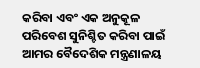କରିବା ଏବଂ ଏକ ଅନୁକୂଳ ପରିବେଶ ସୁନିଶ୍ଚିତ କରିବା ପାଇଁ ଆମର ବୈଦେଶିକ ମନ୍ତ୍ରଣାଳୟ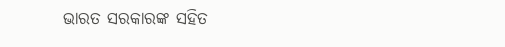ଭାରତ ସରକାରଙ୍କ ସହିତ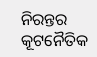ନିରନ୍ତର କୂଟନୈତିକ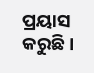ପ୍ରୟାସ କରୁଛି।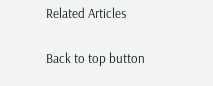Related Articles

Back to top button